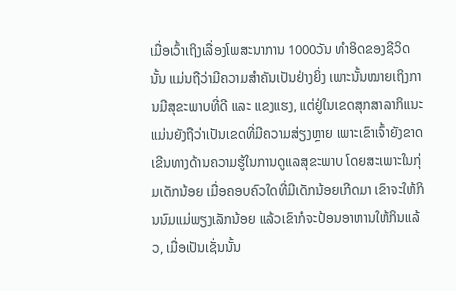ເມື່ອເວົ້າເຖິງເລື່ອງໂພສະນາການ 1000ວັນ ທໍາອິດຂອງຊີວິດນັ້ນ ແມ່ນຖືວ່າມີຄວາມສໍາຄັນເປັນຢ່າງຍິ່ງ ເພາະນັ້ນໝາຍເຖິງການມີສຸຂະພາບທີ່ດີ ແລະ ແຂງແຮງ, ແຕ່ຢູ່ໃນເຂດສຸກສາລາກິແນະ ແມ່ນຍັງຖືວ່າເປັນເຂດທີ່ມີຄວາມສ່ຽງຫຼາຍ ເພາະເຂົາເຈົ້າຍັງຂາດເຂີນທາງດ້ານຄວາມຮູ້ໃນການດູແລສຸຂະພາບ ໂດຍສະເພາະໃນກຸ່ມເດັກນ້ອຍ ເມື່ອຄອບຄົວໃດທີ່ມີເດັກນ້ອຍເກີດມາ ເຂົາຈະໃຫ້ກິນນົມແມ່ພຽງເລັກນ້ອຍ ແລ້ວເຂົາກໍຈະປ້ອນອາຫານໃຫ້ກິນແລ້ວ, ເມື່ອເປັນເຊັ່ນນັ້ນ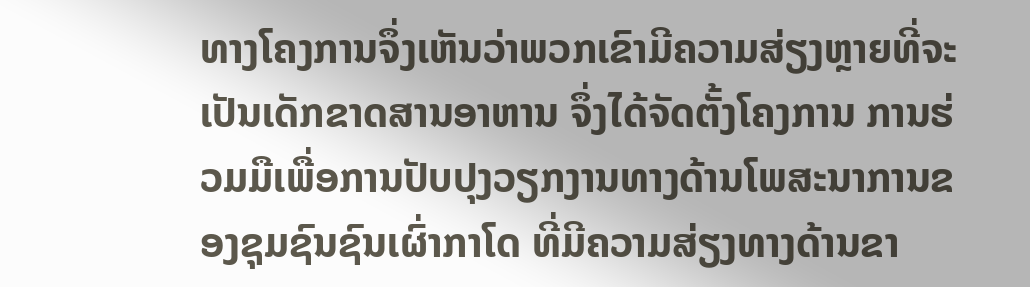ທາງໂຄງການຈຶ່ງເຫັນວ່າພວກເຂົາມີຄວາມສ່ຽງຫຼາຍທີ່ຈະເປັນເດັກຂາດສານອາຫານ ຈຶ່ງໄດ້ຈັດຕັ້ງໂຄງການ ການຮ່ວມມືເພື່ອການປັບປຸງວຽກງານທາງດ້ານໂພສະນາການຂອງຊຸມຊົນຊົນເຜົ່າກາໂດ ທີ່ມີຄວາມສ່ຽງທາງດ້ານຂາ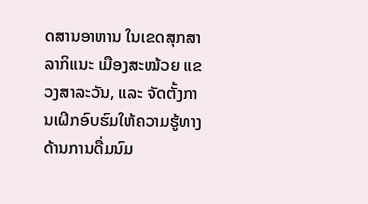ດສານອາຫານ ໃນເຂດສຸກສາລາກິແນະ ເມືອງສະໝ້ວຍ ແຂວງສາລະວັນ, ແລະ ຈັດຕັ້ງການເຝິກອົບຮົມໃຫ້ຄວາມຮູ້ທາງດ້ານການດື່ມນົມ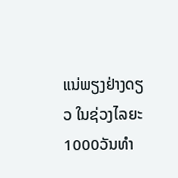ແນ່ພຽງຢ່າງດຽວ ໃນຊ່ວງໄລຍະ 1000ວັນທໍາ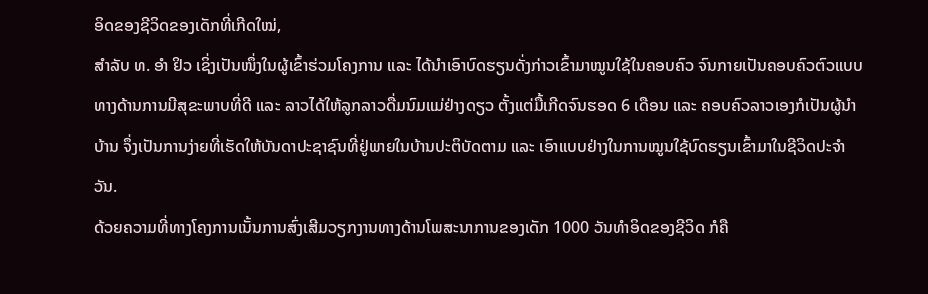ອິດຂອງຊີວິດຂອງເດັກທີ່ເກີດໃໝ່,
ສໍາລັບ ທ. ອໍາ ຢິວ ເຊິ່ງເປັນໜຶ່ງໃນຜູ້ເຂົ້າຮ່ວມໂຄງການ ແລະ ໄດ້ນໍາເອົາບົດຮຽນດັ່ງກ່າວເຂົ້າມາໝູນໃຊ້ໃນຄອບຄົວ ຈົນກາຍເປັນຄອບຄົວຕົວແບບທາງດ້ານການມີສຸຂະພາບທີ່ດີ ແລະ ລາວໄດ້ໃຫ້ລູກລາວດື່ມນົມແມ່ຢ່າງດຽວ ຕັ້ງແຕ່ມື້ເກີດຈົນຮອດ 6 ເດືອນ ແລະ ຄອບຄົວລາວເອງກໍເປັນຜູ້ນໍາບ້ານ ຈຶ່ງເປັນການງ່າຍທີ່ເຮັດໃຫ້ບັນດາປະຊາຊົນທີ່ຢູ່ພາຍໃນບ້ານປະຕິບັດຕາມ ແລະ ເອົາແບບຢ່າງໃນການໝູນໃຊ້ບົດຮຽນເຂົ້າມາໃນຊີວິດປະຈໍາວັນ.
ດ້ວຍຄວາມທີ່ທາງໂຄງການເນັ້ນການສົ່ງເສີມວຽກງານທາງດ້ານໂພສະນາການຂອງເດັກ 1000 ວັນທໍາອິດຂອງຊີວິດ ກໍຄື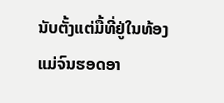ນັບຕັ້ງແຕ່ມື້ທີ່ຢູ່ໃນທ້ອງແມ່ຈົນຮອດອາ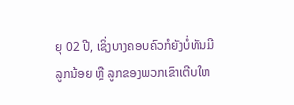ຍຸ 02 ປີ, ເຊິ່ງບາງຄອບຄົວກໍຍັງບໍ່ທັນມີລູກນ້ອຍ ຫຼື ລູກຂອງພວກເຂົາເຕີບໃຫ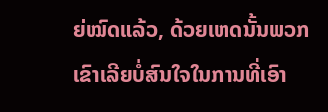ຍ່ໝົດແລ້ວ, ດ້ວຍເຫດນັ້ນພວກເຂົາເລີຍບໍ່ສົນໃຈໃນການທີ່ເອົາ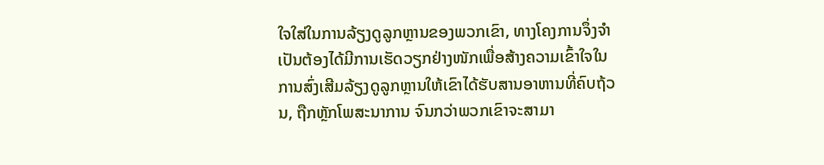ໃຈໃສ່ໃນການລ້ຽງດູລູກຫຼານຂອງພວກເຂົາ, ທາງໂຄງການຈຶ່ງຈໍາເປັນຕ້ອງໄດ້ມີການເຮັດວຽກຢ່າງໜັກເພື່ອສ້າງຄວາມເຂົ້າໃຈໃນການສົ່ງເສີມລ້ຽງດູລູກຫຼານໃຫ້ເຂົາໄດ້ຮັບສານອາຫານທີ່ຄົບຖ້ວນ, ຖືກຫຼັກໂພສະນາການ ຈົນກວ່າພວກເຂົາຈະສາມາ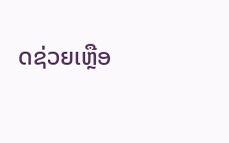ດຊ່ວຍເຫຼືອ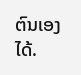ຕົນເອງໄດ້.